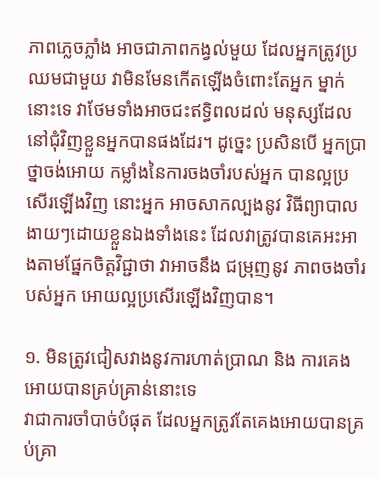ភាពភ្លេចភ្លាំង អាចជាភាពកង្វល់មួយ ដែលអ្នកត្រូវប្រឈមជាមួយ វាមិនមែនកើតឡើងចំពោះតែអ្នក ម្នាក់នោះទេ វាថែមទាំងអាចជះឥទ្ធិពលដល់ មនុស្សដែលនៅជុំវិញខ្លួនអ្នកបានផងដែរ។ ដូច្នេះ ប្រសិនបើ អ្នកប្រាថ្នាចង់អោយ កម្លាំងនៃការចងចាំរបស់អ្នក បានល្អប្រសើរឡើងវិញ នោះអ្នក អាចសាកល្បងនូវ វិធីព្យាបាលងាយៗដោយខ្លួនឯងទាំងនេះ ដែលវាត្រូវបានគេអះអាងតាមផ្នែកចិត្តវិជ្ជាថា វាអាចនឹង ជម្រុញនូវ ភាពចងចាំរបស់អ្នក អោយល្អប្រសើរឡើងវិញបាន។

១. មិនត្រូវជៀសវាងនូវការហាត់ប្រាណ និង ការគេងអោយបានគ្រប់គ្រាន់នោះទេ
វាជាការចាំបាច់បំផុត ដែលអ្នកត្រូវតែគេងអោយបានគ្រប់គ្រា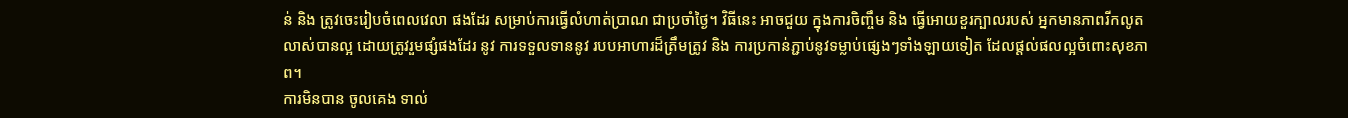ន់ និង ត្រូវចេះរៀបចំពេលវេលា ផងដែរ សម្រាប់ការធ្វើលំហាត់ប្រាណ ជាប្រចាំថ្ងៃ។ វិធីនេះ អាចជួយ ក្នុងការចិញ្ចឹម និង ធ្វើអោយខួរក្បាលរបស់ អ្នកមានភាពរីកលូតលាស់បានល្អ ដោយត្រូវរួមផ្សំផងដែរ នូវ ការទទួលទាននូវ របបអាហារដ៏ត្រឹមត្រូវ និង ការប្រកាន់ភ្ជាប់នូវទម្លាប់ផ្សេងៗទាំងឡាយទៀត ដែលផ្តល់ផលល្អចំពោះសុខភាព។
ការមិនបាន ចូលគេង ទាល់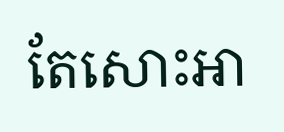តែសោះអា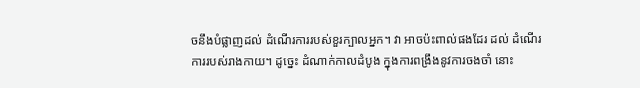ចនឹងបំផ្លាញដល់ ដំណើរការរបស់ខួរក្បាលអ្នក។ វា អាចប៉ះពាល់ផងដែរ ដល់ ដំណើរការរបស់រាងកាយ។ ដូច្នេះ ដំណាក់កាលដំបូង ក្នុងការពង្រឹងនូវការចងចាំ នោះ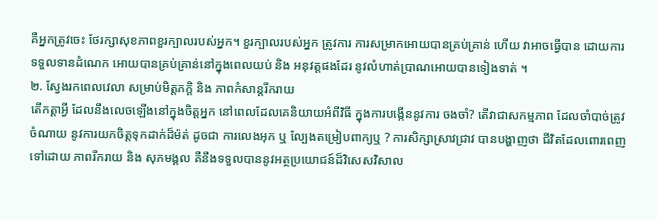គឺអ្នកត្រូវចេះ ថែរក្សាសុខភាពខួរក្បាលរបស់អ្នក។ ខួរក្បាលរបស់អ្នក ត្រូវការ ការសម្រាកអោយបានគ្រប់គ្រាន់ ហើយ វាអាចធ្វើបាន ដោយការទទួលទានដំណេក អោយបានគ្រប់គ្រាន់នៅក្នុងពេលយប់ និង អនុវត្តផងដែរ នូវលំហាត់ប្រាណអោយបានទៀងទាត់ ។
២. ស្វែងរកពេលវេលា សម្រាប់មិត្តភក្តិ និង ភាពកំសាន្តរីករាយ
តើកត្តាអ្វី ដែលនឹងលេចឡើងនៅក្នុងចិត្តអ្នក នៅពេលដែលគេនិយាយអំពីវិធី ក្នុងការបង្កើននូវការ ចងចាំ? តើវាជាសកម្មភាព ដែលចាំបាច់ត្រូវចំណាយ នូវការយកចិត្តទុកដាក់ដ៏ម៉ត់ ដូចជា ការលេងអុក ឬ ល្បែងតម្រៀបពាក្យឬ ? ការសិក្សាស្រាវជ្រាវ បានបង្ហាញថា ជីវិតដែលពោរពេញទៅដោយ ភាពរីករាយ និង សុភមង្គល គឺនឹងទទួលបាននូវអត្ថប្រយោជន៍ដ៏វិសេសវិសាល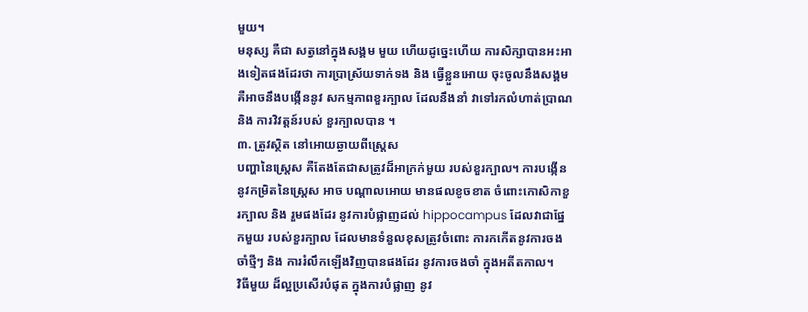មួយ។
មនុស្ស គឺជា សត្វនៅក្នុងសង្គម មួយ ហើយដូច្នេះហើយ ការសិក្សាបានអះអាងទៀតផងដែរថា ការប្រាស្រ័យទាក់ទង និង ធ្វើខ្លួនអោយ ចុះចូលនឹងសង្គម គឺអាចនឹងបង្កើននូវ សកម្មភាពខួរក្បាល ដែលនឹងនាំ វាទៅរកលំហាត់ប្រាណ និង ការវិវត្តន៍របស់ ខួរក្បាលបាន ។
៣. ត្រូវស្ថិត នៅអោយឆ្ងាយពីស្ត្រេស
បញ្ហានៃស្ត្រេស គឺតែងតែជាសត្រូវដ៏អាក្រក់មួយ របស់ខួរក្បាល។ ការបង្កើននូវកម្រិតនៃស្ត្រេស អាច បណ្តាលអោយ មានផលខូចខាត ចំពោះកោសិកាខួរក្បាល និង រួមផងដែរ នូវការបំផ្លាញដល់ hippocampus ដែលវាជាផ្នែកមួយ របស់ខួរក្បាល ដែលមានទំនួលខុសត្រូវចំពោះ ការកកើតនូវការចង ចាំថ្មីៗ និង ការរំលឹកឡើងវិញបានផងដែរ នូវការចងចាំ ក្នុងអតីតកាល។
វិធីមួយ ដ៏ល្អប្រសើរបំផុត ក្នុងការបំផ្លាញ នូវ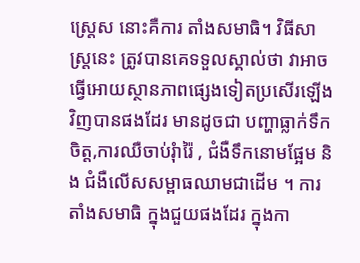ស្ត្រេស នោះគឺការ តាំងសមាធិ។ វិធីសាស្ត្រនេះ ត្រូវបានគេទទួលស្គាល់ថា វាអាច ធ្វើអោយស្ថានភាពផ្សេងទៀតប្រសើរឡើងវិញបានផងដែរ មានដូចជា បញ្ហាធ្លាក់ទឹកចិត្ត,ការឈឺចាប់រុំារ៉ៃ , ជំងឺទឹកនោមផ្អែម និង ជំងឺលើសសម្ពាធឈាមជាដើម ។ ការតាំងសមាធិ ក្នុងជួយផងដែរ ក្នុងកា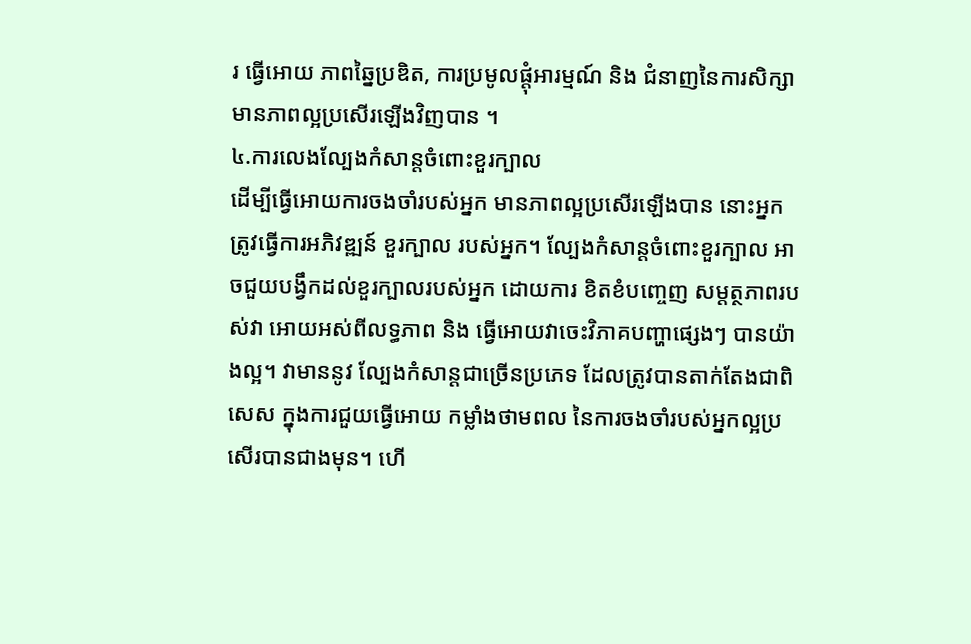រ ធ្វើអោយ ភាពឆ្នៃប្រឌិត, ការប្រមូលផ្តុំអារម្មណ៍ និង ជំនាញនៃការសិក្សាមានភាពល្អប្រសើរឡើងវិញបាន ។
៤.ការលេងល្បែងកំសាន្តចំពោះខួរក្បាល
ដើម្បីធ្វើអោយការចងចាំរបស់អ្នក មានភាពល្អប្រសើរឡើងបាន នោះអ្នកត្រូវធ្វើការអភិវឌ្ឍន៍ ខួរក្បាល របស់អ្នក។ ល្បែងកំសាន្តចំពោះខួរក្បាល អាចជួយបង្វឹកដល់ខួរក្បាលរបស់អ្នក ដោយការ ខិតខំបញ្ចេញ សម្តត្ថភាពរបស់វា អោយអស់ពីលទ្ធភាព និង ធ្វើអោយវាចេះវិភាគបញ្ហាផ្សេងៗ បានយ៉ាងល្អ។ វាមាននូវ ល្បែងកំសាន្តជាច្រើនប្រភេទ ដែលត្រូវបានតាក់តែងជាពិសេស ក្នុងការជួយធ្វើអោយ កម្លាំងថាមពល នៃការចងចាំរបស់អ្នកល្អប្រសើរបានជាងមុន។ ហើ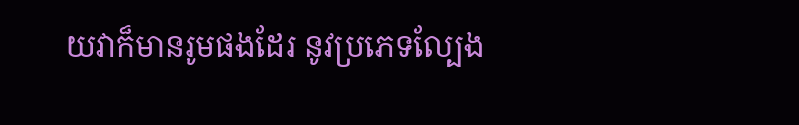យវាក៏មានរូមផងដែរ នូវប្រភេទល្បែង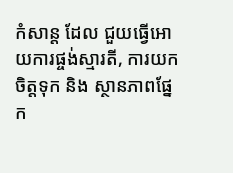កំសាន្ត ដែល ជួយធ្វើអោយការផ្ចង់ស្មារតី, ការយកចិត្តទុក និង ស្ថានភាពផ្នែក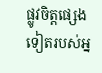ផ្លូវចិត្តផ្សេងទៀតរបស់អ្ន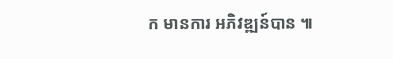ក មានការ អភិវឌ្ឍន៍បាន ៕